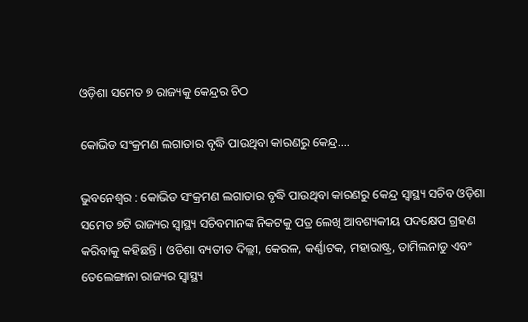ଓଡ଼ିଶା ସମେତ ୭ ରାଜ୍ୟକୁ କେନ୍ଦ୍ରର ଚିଠ

କୋଭିଡ ସଂକ୍ରମଣ ଲଗାତାର ବୃଦ୍ଧି ପାଉଥିବା କାରଣରୁ କେନ୍ଦ୍ର….

ଭୁବନେଶ୍ୱର : କୋଭିଡ ସଂକ୍ରମଣ ଲଗାତାର ବୃଦ୍ଧି ପାଉଥିବା କାରଣରୁ କେନ୍ଦ୍ର ସ୍ୱାସ୍ଥ୍ୟ ସଚିବ ଓଡ଼ିଶା ସମେତ ୭ଟି ରାଜ୍ୟର ସ୍ୱାସ୍ଥ୍ୟ ସଚିବମାନଙ୍କ ନିକଟକୁ ପତ୍ର ଲେଖି ଆବଶ୍ୟକୀୟ ପଦକ୍ଷେପ ଗ୍ରହଣ କରିବାକୁ କହିଛନ୍ତି । ଓଡିଶା ବ୍ୟତୀତ ଦିଲ୍ଲୀ, କେରଳ, କର୍ଣ୍ଣାଟକ, ମହାରାଷ୍ଟ୍ର, ତାମିଲନାଡୁ ଏବଂ ତେଲେଙ୍ଗାନା ରାଜ୍ୟର ସ୍ୱାସ୍ଥ୍ୟ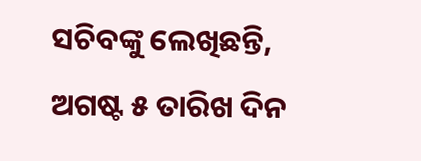ସଚିବଙ୍କୁ ଲେଖିଛନ୍ତି, ଅଗଷ୍ଟ ୫ ତାରିଖ ଦିନ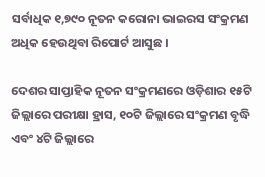ସର୍ବାଧିକ ୧,୭୯୦ ନୂତନ କରୋନା ଭାଇରସ ସଂକ୍ରମଣ ଅଧିକ ହେଉଥିବା ରିପୋର୍ଟ ଆସୁଛ ।

ଦେଶର ସାପ୍ତାହିକ ନୂତନ ସଂକ୍ରମଣରେ ଓଡ଼ିଶାର ୧୫ଟି ଜିଲ୍ଲାରେ ପରୀକ୍ଷା ହ୍ରାସ, ୧୦ଟି ଜିଲ୍ଲାରେ ସଂକ୍ରମଣ ବୃଦ୍ଧି ଏବଂ ୪ଟି ଜିଲ୍ଲାରେ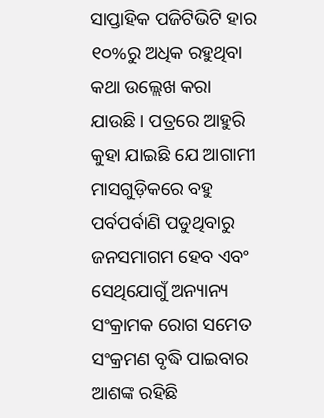ସାପ୍ତାହିକ ପଜିଟିଭିଟି ହାର ୧୦%ରୁ ଅଧିକ ରହୁଥିବା କଥା ଉଲ୍ଲେଖ କରା ଯାଉଛି । ପତ୍ରରେ ଆହୁରି କୁହା ଯାଇଛି ଯେ ଆଗାମୀ ମାସଗୁଡ଼ିକରେ ବହୁ ପର୍ବପର୍ବାଣି ପଡୁଥିବାରୁ ଜନସମାଗମ ହେବ ଏବଂ ସେଥିଯୋଗୁଁ ଅନ୍ୟାନ୍ୟ ସଂକ୍ରାମକ ରୋଗ ସମେତ ସଂକ୍ରମଣ ବୃଦ୍ଧି ପାଇବାର ଆଶଙ୍କ ରହିଛି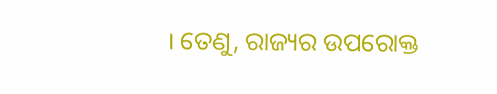। ତେଣୁ, ରାଜ୍ୟର ଉପରୋକ୍ତ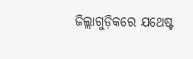ଜିଲ୍ଲାଗୁଡ଼ିକରେ ଯଥେଷ୍ଟ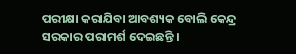ପରୀକ୍ଷା କରାଯିବା ଆବଶ୍ୟକ ବୋଲି କେନ୍ଦ୍ର ସରକାର ପରାମର୍ଶ ଦେଇଛନ୍ତି ।